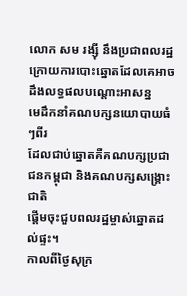លោក សម រង្ស៊ី នឹងប្រជាពលរដ្ឋ
ក្រោយការបោះឆ្នោតដែលគេអាចដឹងលទ្ធផលបណ្តោះអាសន្ន
មេដឹកនាំគណបក្សនយោបាយធំៗពីរ
ដែលជាប់ឆ្នោតគឺគណបក្សប្រជាជនកម្ពុជា និងគណបក្សសង្គ្រោះជាតិ
ផ្តើមចុះជួបពលរដ្ឋម្ចាស់ឆ្នោតដល់ផ្ទះ។
កាលពីថ្ងៃសុក្រ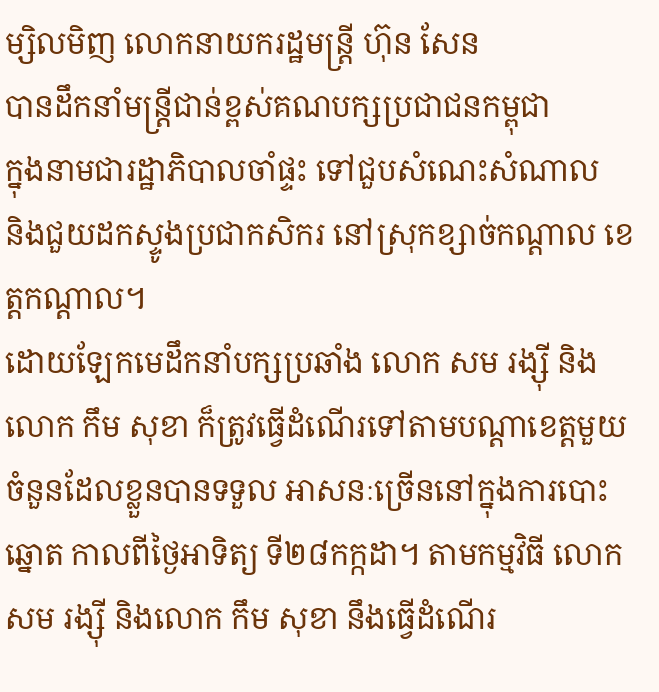ម្សិលមិញ លោកនាយករដ្ឋមន្ត្រី ហ៊ុន សែន
បានដឹកនាំមន្ត្រីជាន់ខ្ពស់គណបក្សប្រជាជនកម្ពុជា
ក្នុងនាមជារដ្ឋាភិបាលចាំផ្ទះ ទៅជួបសំណេះសំណាល
និងជួយដកស្ទូងប្រជាកសិករ នៅស្រុកខ្សាច់កណ្តាល ខេត្តកណ្តាល។
ដោយឡែកមេដឹកនាំបក្សប្រឆាំង លោក សម រង្ស៊ី និងលោក កឹម សុខា ក៏ត្រូវធ្វើដំណើរទៅតាមបណ្តាខេត្តមួយចំនួនដែលខ្លួនបានទទួល អាសនៈច្រើននៅក្នុងការបោះឆ្នោត កាលពីថ្ងៃអាទិត្យ ទី២៨កក្កដា។ តាមកម្មវិធី លោក សម រង្ស៊ី និងលោក កឹម សុខា នឹងធ្វើដំណើរ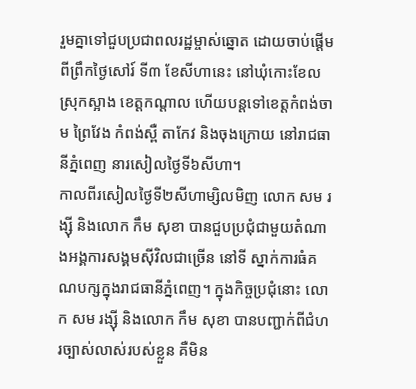រួមគ្នាទៅជួបប្រជាពលរដ្ឋម្ចាស់ឆ្នោត ដោយចាប់ផ្តើមពីព្រឹកថ្ងៃសៅរ៍ ទី៣ ខែសីហានេះ នៅឃុំកោះខែល ស្រុកស្អាង ខេត្តកណ្តាល ហើយបន្តទៅខេត្តកំពង់ចាម ព្រៃវែង កំពង់ស្ពឺ តាកែវ និងចុងក្រោយ នៅរាជធានីភ្នំពេញ នារសៀលថ្ងៃទី៦សីហា។
កាលពីរសៀលថ្ងៃទី២សីហាម្សិលមិញ លោក សម រង្ស៊ី និងលោក កឹម សុខា បានជួបប្រជុំជាមួយតំណាងអង្គការសង្គមស៊ីវិលជាច្រើន នៅទី ស្នាក់ការធំគណបក្សក្នុងរាជធានីភ្នំពេញ។ ក្នុងកិច្ចប្រជុំនោះ លោក សម រង្ស៊ី និងលោក កឹម សុខា បានបញ្ជាក់ពីជំហរច្បាស់លាស់របស់ខ្លួន គឺមិន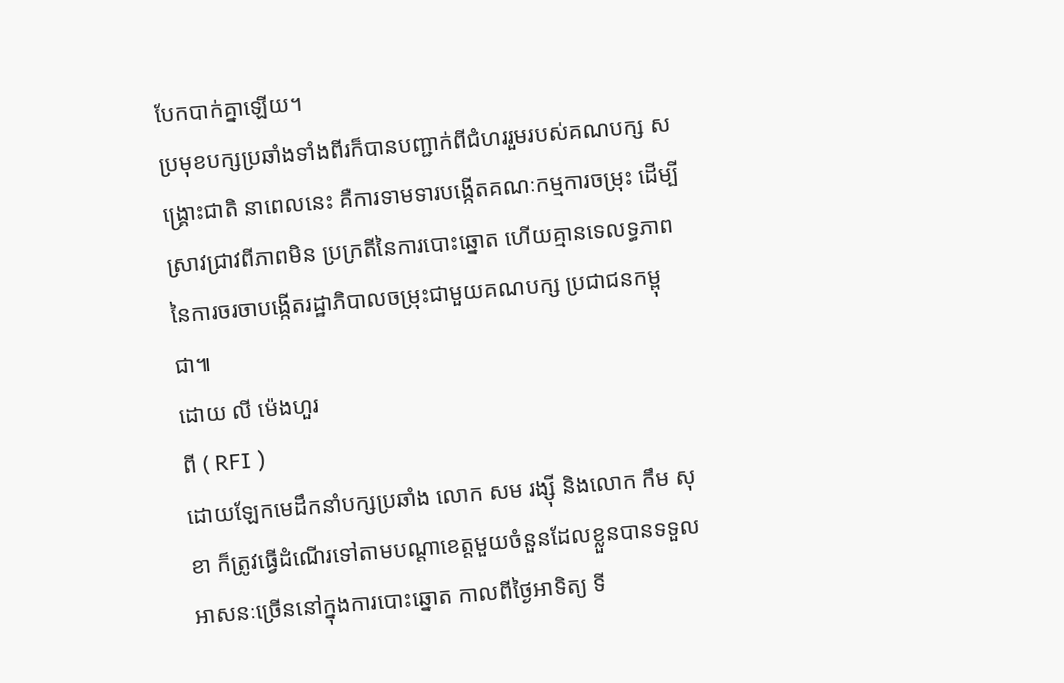បែកបាក់គ្នាឡើយ។
ប្រមុខបក្សប្រឆាំងទាំងពីរក៏បានបញ្ជាក់ពីជំហររួមរបស់គណបក្ស សង្គ្រោះជាតិ នាពេលនេះ គឺការទាមទារបង្កើតគណៈកម្មការចម្រុះ ដើម្បីស្រាវជ្រាវពីភាពមិន ប្រក្រតីនៃការបោះឆ្នោត ហើយគ្មានទេលទ្ធភាពនៃការចរចាបង្កើតរដ្ឋាភិបាលចម្រុះជាមួយគណបក្ស ប្រជាជនកម្ពុជា៕
ដោយ លី ម៉េងហួរ
ពី ( RFI )
ដោយឡែកមេដឹកនាំបក្សប្រឆាំង លោក សម រង្ស៊ី និងលោក កឹម សុខា ក៏ត្រូវធ្វើដំណើរទៅតាមបណ្តាខេត្តមួយចំនួនដែលខ្លួនបានទទួល អាសនៈច្រើននៅក្នុងការបោះឆ្នោត កាលពីថ្ងៃអាទិត្យ ទី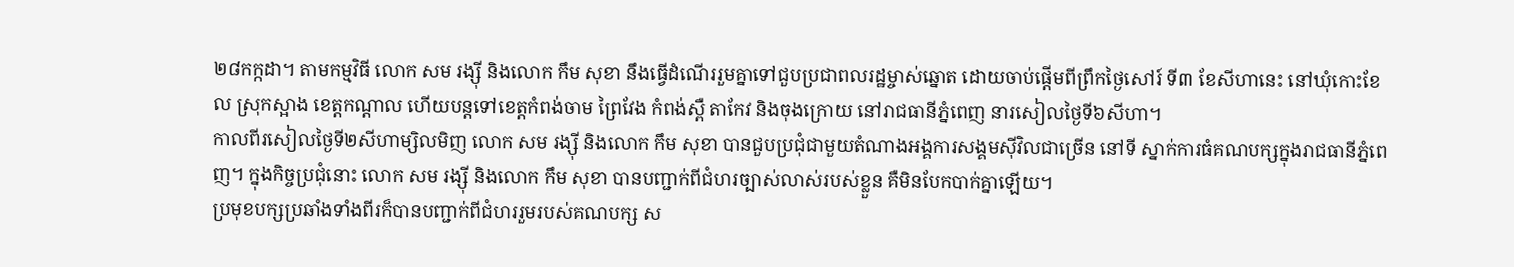២៨កក្កដា។ តាមកម្មវិធី លោក សម រង្ស៊ី និងលោក កឹម សុខា នឹងធ្វើដំណើររួមគ្នាទៅជួបប្រជាពលរដ្ឋម្ចាស់ឆ្នោត ដោយចាប់ផ្តើមពីព្រឹកថ្ងៃសៅរ៍ ទី៣ ខែសីហានេះ នៅឃុំកោះខែល ស្រុកស្អាង ខេត្តកណ្តាល ហើយបន្តទៅខេត្តកំពង់ចាម ព្រៃវែង កំពង់ស្ពឺ តាកែវ និងចុងក្រោយ នៅរាជធានីភ្នំពេញ នារសៀលថ្ងៃទី៦សីហា។
កាលពីរសៀលថ្ងៃទី២សីហាម្សិលមិញ លោក សម រង្ស៊ី និងលោក កឹម សុខា បានជួបប្រជុំជាមួយតំណាងអង្គការសង្គមស៊ីវិលជាច្រើន នៅទី ស្នាក់ការធំគណបក្សក្នុងរាជធានីភ្នំពេញ។ ក្នុងកិច្ចប្រជុំនោះ លោក សម រង្ស៊ី និងលោក កឹម សុខា បានបញ្ជាក់ពីជំហរច្បាស់លាស់របស់ខ្លួន គឺមិនបែកបាក់គ្នាឡើយ។
ប្រមុខបក្សប្រឆាំងទាំងពីរក៏បានបញ្ជាក់ពីជំហររួមរបស់គណបក្ស ស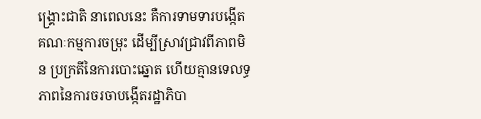ង្គ្រោះជាតិ នាពេលនេះ គឺការទាមទារបង្កើតគណៈកម្មការចម្រុះ ដើម្បីស្រាវជ្រាវពីភាពមិន ប្រក្រតីនៃការបោះឆ្នោត ហើយគ្មានទេលទ្ធភាពនៃការចរចាបង្កើតរដ្ឋាភិបា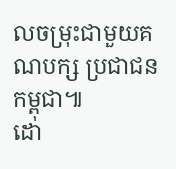លចម្រុះជាមួយគណបក្ស ប្រជាជនកម្ពុជា៕
ដោ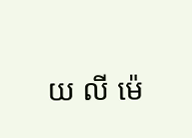យ លី ម៉េ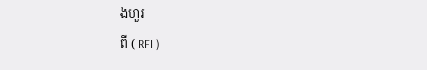ងហួរ
ពី ( RFI )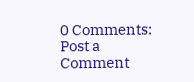0 Comments:
Post a Comment